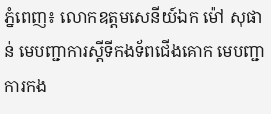ភ្នំពេញ៖ លោកឧត្តមសេនីយ៍ឯក ម៉ៅ សុផាន់ មេបញ្ជាការស្តីទីកងទ័ពជើងគោក មេបញ្ជាការកង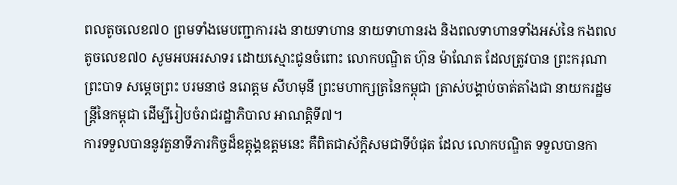ពលតូចលេខ៧០ ព្រមទាំងមេបញ្ជាការរង នាយទាហាន នាយទាហានរង និងពលទាហានទាំងអស់នៃ កងពលតូចលេខ៧០ សូមអបអរសាទរ ដោយស្មោះជូនចំពោះ លោកបណ្ឌិត ហ៊ុន ម៉ាណែត ដែលត្រូវបាន ព្រះករុណា ព្រះបាទ សម្តេចព្រះ បរមនាថ នរោត្តម សីហមុនី ព្រះមហាក្សត្រនៃកម្ពុជា ត្រាស់បង្គាប់ចាត់តាំងជា នាយករដ្ឋមន្ត្រីនៃកម្ពុជា ដើម្បីរៀបចំរាជរដ្ឋាភិបាល អាណត្តិទី៧។
ការទទួលបាននូវតួនាទីភារកិច្ចដ៏ឧត្តុង្គឧត្តមនេះ គឺពិតជាស័ក្តិសមជាទីបំផុត ដែល លោកបណ្ឌិត ទទួលបានកា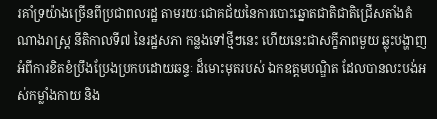រគាំទ្រយ៉ាងច្រើនពីប្រជាពលរដ្ឋ តាមរយៈជោគជ័យនៃការបោះឆ្នោតជាតិជាតិជ្រើសតាំងតំណាងរាស្រ្ត នីតិកាលទី៧ នៃរដ្ឋសភា កន្លងទៅថ្មីៗនេះ ហើយនេះជាសក្ខីភាពមួយ ឆ្លុះបង្ហាញអំពីការខិតខំប្រឹងប្រែងប្រកបដោយឆន្ទៈ ដ៏មោះមុតរបស់ ឯកឧត្ដមបណ្ឌិត ដែលបានលះបង់អស់កម្លាំងកាយ និង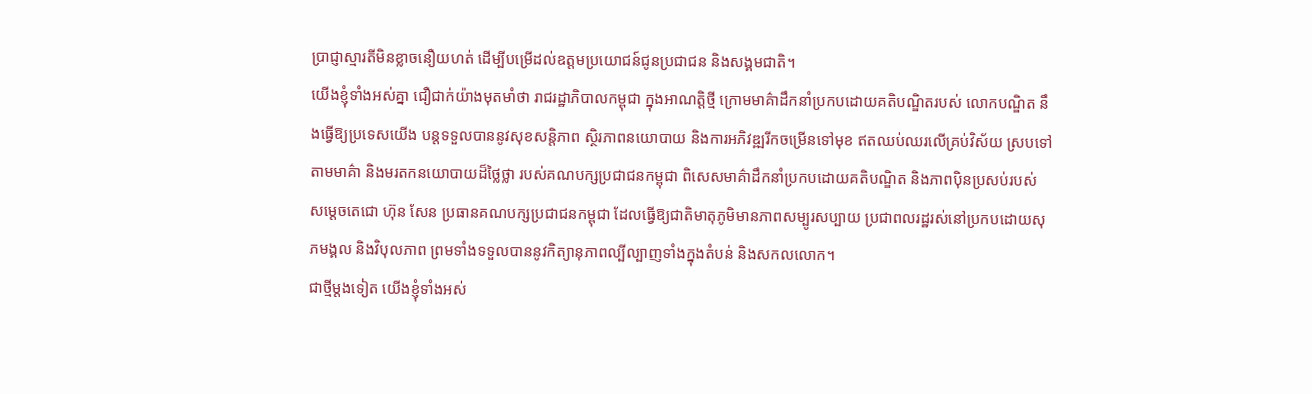ប្រាជ្ញាស្មារតីមិនខ្លាចនឿយហត់ ដើម្បីបម្រើដល់ឧត្តមប្រយោជន៍ជូនប្រជាជន និងសង្គមជាតិ។
យើងខ្ញុំទាំងអស់គ្នា ជឿជាក់យ៉ាងមុតមាំថា រាជរដ្ឋាភិបាលកម្ពុជា ក្នុងអាណត្តិថ្មី ក្រោមមាគ៌ាដឹកនាំប្រកបដោយគតិបណ្ឌិតរបស់ លោកបណ្ឌិត នឹងធ្វើឱ្យប្រទេសយើង បន្តទទួលបាននូវសុខសន្តិភាព ស្ថិរភាពនយោបាយ និងការអភិវឌ្ឍរីកចម្រើនទៅមុខ ឥតឈប់ឈរលើគ្រប់វិស័យ ស្របទៅតាមមាគ៌ា និងមរតកនយោបាយដ៏ថ្លៃថ្លា របស់គណបក្សប្រជាជនកម្ពុជា ពិសេសមាគ៌ាដឹកនាំប្រកបដោយគតិបណ្ឌិត និងភាពប៉ិនប្រសប់របស់ សម្តេចតេជោ ហ៊ុន សែន ប្រធានគណបក្សប្រជាជនកម្ពុជា ដែលធ្វើឱ្យជាតិមាតុភូមិមានភាពសម្បូរសប្បាយ ប្រជាពលរដ្ឋរស់នៅប្រកបដោយសុភមង្គល និងវិបុលភាព ព្រមទាំងទទួលបាននូវកិត្យានុភាពល្បីល្បាញទាំងក្នុងតំបន់ និងសកលលោក។
ជាថ្មីម្តងទៀត យើងខ្ញុំទាំងអស់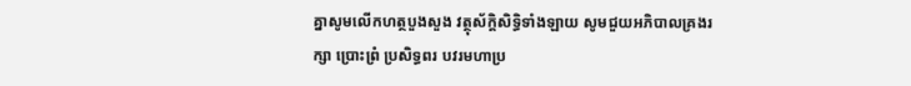គ្នាសូមលើកហត្ថបួងសួង វត្ថុស័ក្ដិសិទ្ធិទាំងឡាយ សូមជួយអភិបាលគ្រងរក្សា ប្រោះព្រំ ប្រសិទ្ធពរ បវរមហាប្រ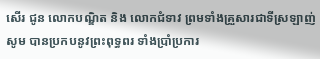សើរ ជូន លោកបណ្ឌិត និង លោកជំទាវ ព្រមទាំងគ្រួសារជាទីស្រឡាញ់ សូម បានប្រកបនូវព្រះពុទ្ធពរ ទាំងប្រាំប្រការ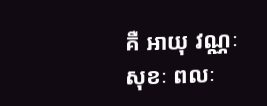គឺ អាយុ វណ្ណៈ សុខៈ ពលៈ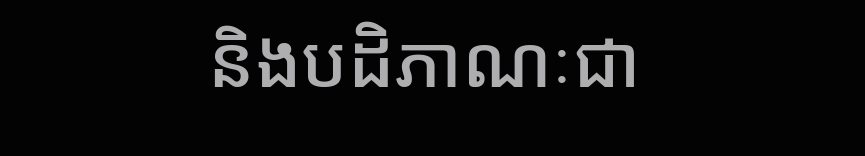និងបដិភាណៈជា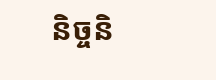និច្ចនិ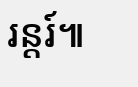រន្តរ៍៕